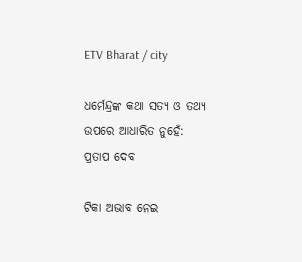ETV Bharat / city

ଧର୍ମେନ୍ଦ୍ରଙ୍କ କଥା ସତ୍ୟ ଓ ତଥ୍ୟ ଉପରେ ଆଧାରିତ ନୁହେଁ: ପ୍ରତାପ ଦେବ

ଟିକା ଅଭାବ ନେଇ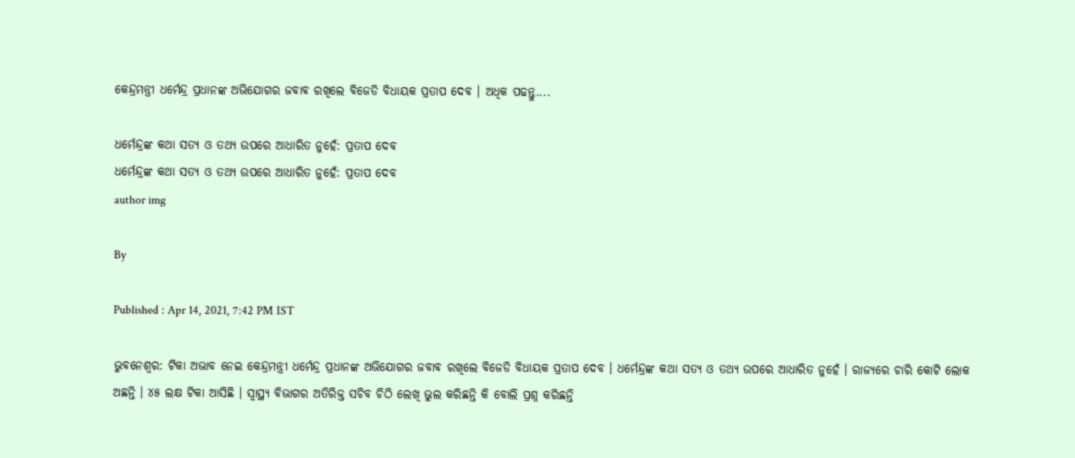କେନ୍ଦ୍ରମନ୍ତ୍ରୀ ଧର୍ମେନ୍ଦ୍ର ପ୍ରଧାନଙ୍କ ଅଭିଯୋଗର ଜବାବ ରଖିଲେ ବିଜେଡି ବିଧାୟକ ପ୍ରତାପ ଦେବ । ଅଧିକ ପଢନ୍ତୁ....

ଧର୍ମେନ୍ଦ୍ରଙ୍କ କଥା ସତ୍ୟ ଓ ତଥ୍ୟ ଉପରେ ଆଧାରିତ ନୁହେଁ: ପ୍ରତାପ ଦେବ
ଧର୍ମେନ୍ଦ୍ରଙ୍କ କଥା ସତ୍ୟ ଓ ତଥ୍ୟ ଉପରେ ଆଧାରିତ ନୁହେଁ: ପ୍ରତାପ ଦେବ
author img

By

Published : Apr 14, 2021, 7:42 PM IST

ଭୁବନେଶ୍ୱର: ଟିକା ଅଭାବ ନେଇ କେନ୍ଦ୍ରମନ୍ତ୍ରୀ ଧର୍ମେନ୍ଦ୍ର ପ୍ରଧାନଙ୍କ ଅଭିଯୋଗର ଜବାବ ରଖିଲେ ବିଜେଡି ବିଧାୟକ ପ୍ରତାପ ଦେବ । ଧର୍ମେନ୍ଦ୍ରଙ୍କ କଥା ସତ୍ୟ ଓ ତଥ୍ୟ ଉପରେ ଆଧାରିତ ନୁହେଁ । ରାଜ୍ୟରେ ଚାରି କୋଟି ଲୋକ ଅଛନ୍ତି । ୪୫ ଲକ୍ଷ ଟିକା ଆସିଛି । ସ୍ୱାସ୍ଥ୍ୟ ବିଭାଗର ଅତିରିକ୍ତ ସଚିବ ଚିଠି ଲେଖି ଭୁଲ କରିଛନ୍ତି କି ବୋଲି ପ୍ରଶ୍ନ କରିଛନ୍ତି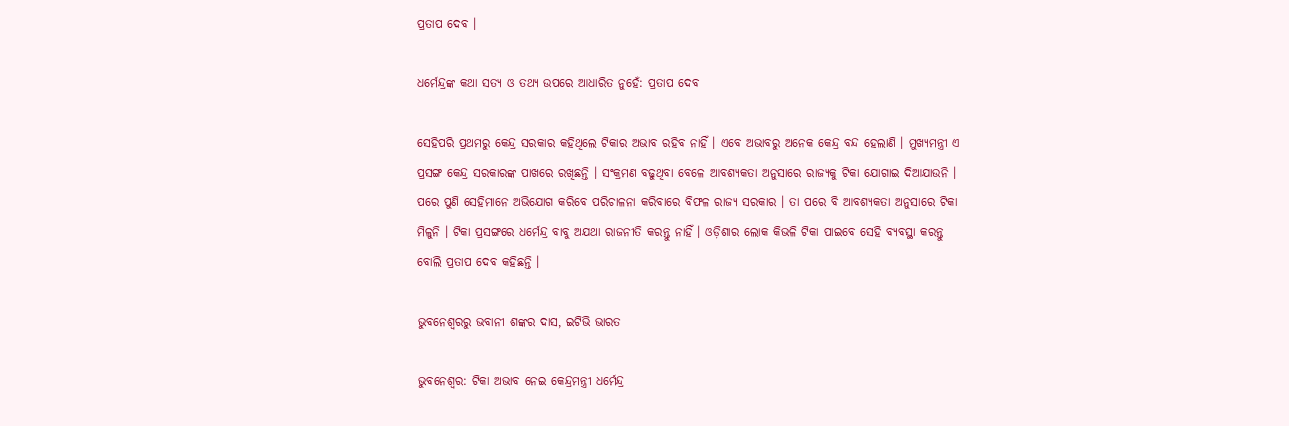ପ୍ରତାପ ଦେବ ।

ଧର୍ମେନ୍ଦ୍ରଙ୍କ କଥା ସତ୍ୟ ଓ ତଥ୍ୟ ଉପରେ ଆଧାରିତ ନୁହେଁ: ପ୍ରତାପ ଦେବ

ସେହିପରି ପ୍ରଥମରୁ କେନ୍ଦ୍ର ସରକାର କହିଥିଲେ ଟିକାର ଅଭାବ ରହିବ ନାହିଁ । ଏବେ ଅଭାବରୁ ଅନେକ କେନ୍ଦ୍ର ବନ୍ଦ ହେଲାଣି । ମୁଖ୍ୟମନ୍ତ୍ରୀ ଏ ପ୍ରସଙ୍ଗ କେନ୍ଦ୍ର ସରକାରଙ୍କ ପାଖରେ ରଖିଛନ୍ତି । ସଂକ୍ରମଣ ବଢୁଥିବା ବେଳେ ଆବଶ୍ୟକତା ଅନୁସାରେ ରାଜ୍ୟକୁ ଟିକା ଯୋଗାଇ ଦିଆଯାଉନି । ପରେ ପୁଣି ସେହିମାନେ ଅଭିଯୋଗ କରିବେ ପରିଚାଳନା କରିବାରେ ବିଫଳ ରାଜ୍ୟ ସରକାର । ତା ପରେ ବି ଆବଶ୍ୟକତା ଅନୁସାରେ ଟିକା ମିଳୁନି । ଟିକା ପ୍ରସଙ୍ଗରେ ଧର୍ମେନ୍ଦ୍ର ବାବୁ ଅଯଥା ରାଜନୀତି କରନ୍ତୁ ନାହିଁ । ଓଡ଼ିଶାର ଲୋକ କିଭଳି ଟିକା ପାଇବେ ସେହି ବ୍ୟବସ୍ଥା କରନ୍ତୁ ବୋଲି ପ୍ରତାପ ଦେବ କହିଛନ୍ତି ।

ଭୁବନେଶ୍ୱରରୁ ଭବାନୀ ଶଙ୍କର ଦାସ, ଇଟିଭି ଭାରତ

ଭୁବନେଶ୍ୱର: ଟିକା ଅଭାବ ନେଇ କେନ୍ଦ୍ରମନ୍ତ୍ରୀ ଧର୍ମେନ୍ଦ୍ର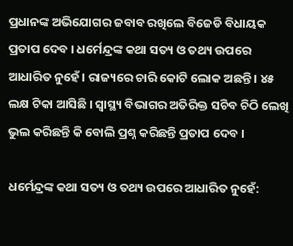ପ୍ରଧାନଙ୍କ ଅଭିଯୋଗର ଜବାବ ରଖିଲେ ବିଜେଡି ବିଧାୟକ ପ୍ରତାପ ଦେବ । ଧର୍ମେନ୍ଦ୍ରଙ୍କ କଥା ସତ୍ୟ ଓ ତଥ୍ୟ ଉପରେ ଆଧାରିତ ନୁହେଁ । ରାଜ୍ୟରେ ଚାରି କୋଟି ଲୋକ ଅଛନ୍ତି । ୪୫ ଲକ୍ଷ ଟିକା ଆସିଛି । ସ୍ୱାସ୍ଥ୍ୟ ବିଭାଗର ଅତିରିକ୍ତ ସଚିବ ଚିଠି ଲେଖି ଭୁଲ କରିଛନ୍ତି କି ବୋଲି ପ୍ରଶ୍ନ କରିଛନ୍ତି ପ୍ରତାପ ଦେବ ।

ଧର୍ମେନ୍ଦ୍ରଙ୍କ କଥା ସତ୍ୟ ଓ ତଥ୍ୟ ଉପରେ ଆଧାରିତ ନୁହେଁ: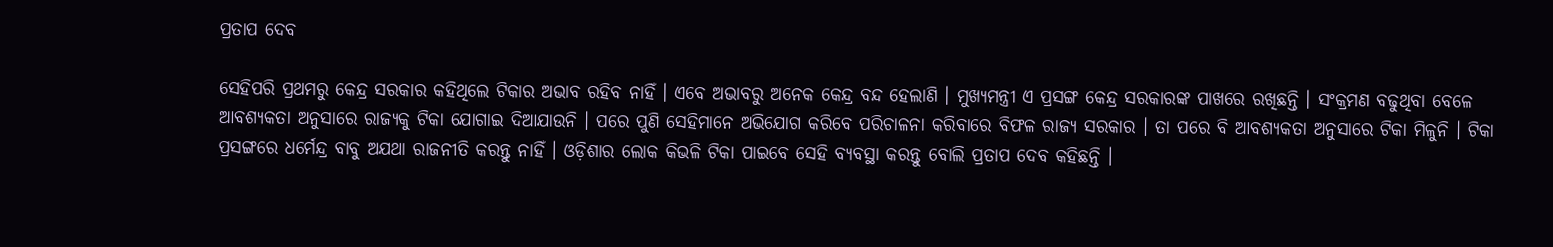ପ୍ରତାପ ଦେବ

ସେହିପରି ପ୍ରଥମରୁ କେନ୍ଦ୍ର ସରକାର କହିଥିଲେ ଟିକାର ଅଭାବ ରହିବ ନାହିଁ । ଏବେ ଅଭାବରୁ ଅନେକ କେନ୍ଦ୍ର ବନ୍ଦ ହେଲାଣି । ମୁଖ୍ୟମନ୍ତ୍ରୀ ଏ ପ୍ରସଙ୍ଗ କେନ୍ଦ୍ର ସରକାରଙ୍କ ପାଖରେ ରଖିଛନ୍ତି । ସଂକ୍ରମଣ ବଢୁଥିବା ବେଳେ ଆବଶ୍ୟକତା ଅନୁସାରେ ରାଜ୍ୟକୁ ଟିକା ଯୋଗାଇ ଦିଆଯାଉନି । ପରେ ପୁଣି ସେହିମାନେ ଅଭିଯୋଗ କରିବେ ପରିଚାଳନା କରିବାରେ ବିଫଳ ରାଜ୍ୟ ସରକାର । ତା ପରେ ବି ଆବଶ୍ୟକତା ଅନୁସାରେ ଟିକା ମିଳୁନି । ଟିକା ପ୍ରସଙ୍ଗରେ ଧର୍ମେନ୍ଦ୍ର ବାବୁ ଅଯଥା ରାଜନୀତି କରନ୍ତୁ ନାହିଁ । ଓଡ଼ିଶାର ଲୋକ କିଭଳି ଟିକା ପାଇବେ ସେହି ବ୍ୟବସ୍ଥା କରନ୍ତୁ ବୋଲି ପ୍ରତାପ ଦେବ କହିଛନ୍ତି ।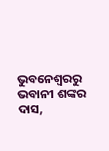ଭୁବନେଶ୍ୱରରୁ ଭବାନୀ ଶଙ୍କର ଦାସ,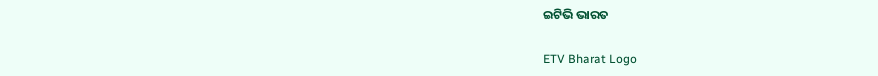ଇଟିଭି ଭାରତ

ETV Bharat Logo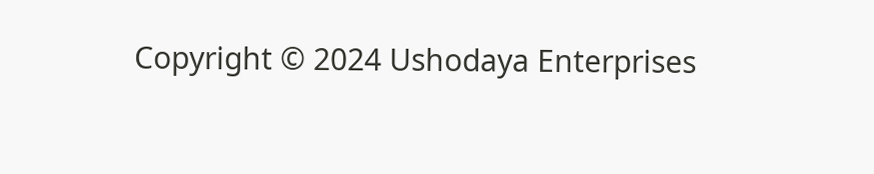Copyright © 2024 Ushodaya Enterprises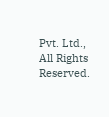Pvt. Ltd., All Rights Reserved.